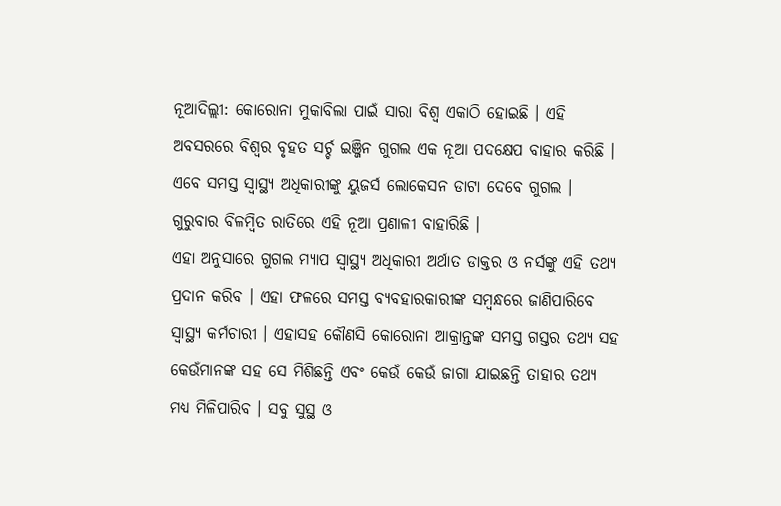ନୂଆଦିଲ୍ଲୀ: କୋରୋନା ମୁକାବିଲା ପାଇଁ ସାରା ବିଶ୍ବ ଏକାଠି ହୋଇଛି । ଏହି ଅବସରରେ ବିଶ୍ବର ବୃହତ ସର୍ଚ୍ଚ ଇଞ୍ଜିନ ଗୁଗଲ ଏକ ନୂଆ ପଦକ୍ଷେପ ବାହାର କରିଛି । ଏବେ ସମସ୍ତ ସ୍ବାସ୍ଥ୍ୟ ଅଧିକାରୀଙ୍କୁ ୟୁଜର୍ସ ଲୋକେସନ ଡାଟା ଦେବେ ଗୁଗଲ । ଗୁରୁବାର ବିଳମ୍ବିତ ରାତିରେ ଏହି ନୂଆ ପ୍ରଣାଳୀ ବାହାରିଛି ।
ଏହା ଅନୁସାରେ ଗୁଗଲ ମ୍ୟାପ ସ୍ବାସ୍ଥ୍ୟ ଅଧିକାରୀ ଅର୍ଥାତ ଡାକ୍ତର ଓ ନର୍ସଙ୍କୁ ଏହି ତଥ୍ୟ ପ୍ରଦାନ କରିବ । ଏହା ଫଳରେ ସମସ୍ତ ବ୍ୟବହାରକାରୀଙ୍କ ସମ୍ବନ୍ଧରେ ଜାଣିପାରିବେ ସ୍ବାସ୍ଥ୍ୟ କର୍ମଚାରୀ । ଏହାସହ କୌଣସି କୋରୋନା ଆକ୍ରାନ୍ତଙ୍କ ସମସ୍ତ ଗସ୍ତର ତଥ୍ୟ ସହ କେଉଁମାନଙ୍କ ସହ ସେ ମିଶିଛନ୍ତି ଏବଂ କେଉଁ କେଉଁ ଜାଗା ଯାଇଛନ୍ତି ତାହାର ତଥ୍ୟ ମଧ୍ୟ ମିଳିପାରିବ । ସବୁ ସୁସ୍ଥ ଓ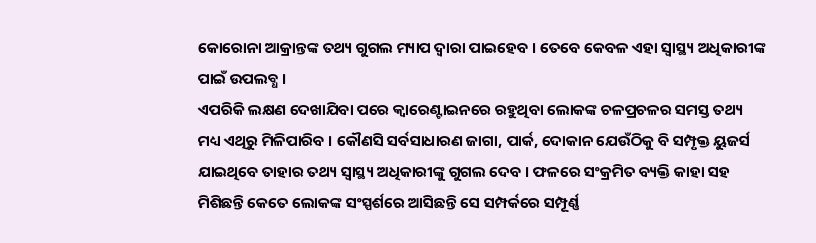କୋରୋନା ଆକ୍ରାନ୍ତଙ୍କ ତଥ୍ୟ ଗୁଗଲ ମ୍ୟାପ ଦ୍ବାରା ପାଇହେବ । ତେବେ କେବଳ ଏହା ସ୍ବାସ୍ଥ୍ୟ ଅଧିକାରୀଙ୍କ ପାଇଁ ଉପଲବ୍ଧ ।
ଏପରିକି ଲକ୍ଷଣ ଦେଖାଯିବା ପରେ କ୍ବାରେଣ୍ଟାଇନରେ ରହୁଥିବା ଲୋକଙ୍କ ଚଳପ୍ରଚଳର ସମସ୍ତ ତଥ୍ୟ ମଧ୍ୟ ଏଥିରୁ ମିଳିପାରିବ । କୌଣସି ସର୍ବସାଧାରଣ ଜାଗା, ପାର୍କ, ଦୋକାନ ଯେଉଁଠିକୁ ବି ସମ୍ପୃକ୍ତ ୟୁଜର୍ସ ଯାଇଥିବେ ତାହାର ତଥ୍ୟ ସ୍ବାସ୍ଥ୍ୟ ଅଧିକାରୀଙ୍କୁ ଗୁଗଲ ଦେବ । ଫଳରେ ସଂକ୍ରମିତ ବ୍ୟକ୍ତି କାହା ସହ ମିଶିଛନ୍ତି କେତେ ଲୋକଙ୍କ ସଂସ୍ପର୍ଶରେ ଆସିଛନ୍ତି ସେ ସମ୍ପର୍କରେ ସମ୍ପୂର୍ଣ୍ଣ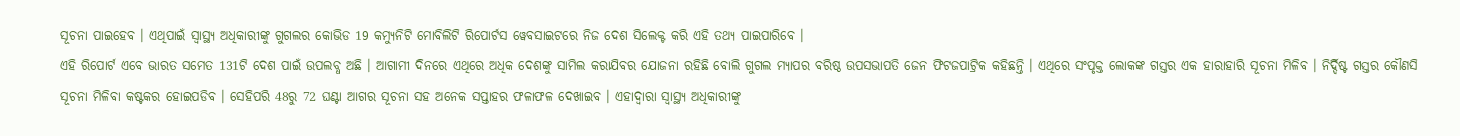ସୂଚନା ପାଇହେବ । ଏଥିପାଇଁ ସ୍ବାସ୍ଥ୍ୟ ଅଧିକାରୀଙ୍କୁ ଗୁଗଲର କୋଭିଡ 19 କମ୍ୟୁନିଟି ମୋବିଲିଟି ରିପୋର୍ଟସ ୱେବସାଇଟରେ ନିଜ ଦେଶ ସିଲେକ୍ଟ କରି ଏହି ତଥ୍ୟ ପାଇପାରିବେ ।
ଏହି ରିପୋର୍ଟ ଏବେ ଭାରତ ସମେତ 131ଟି ଦେଶ ପାଇଁ ଉପଲବ୍ଧ ଅଛି । ଆଗାମୀ ଦିନରେ ଏଥିରେ ଅଧିକ ଦେଶଙ୍କୁ ସାମିଲ କରାଯିବର ଯୋଜନା ରହିଛି ବୋଲି ଗୁଗଲ ମ୍ୟାପର ବରିଷ୍ଠ ଉପସଭାପତି ଜେନ ଫିଟଜପାଟ୍ରିକ କହିଛନ୍ତି । ଏଥିରେ ସଂପୃକ୍ତ ଲୋକଙ୍କ ଗସ୍ତର ଏକ ହାରାହାରି ସୂଚନା ମିଳିବ । ନିର୍ଦ୍ଦିଷ୍ଟ ଗସ୍ତର କୌଣସି ସୂଚନା ମିଳିବା କଷ୍ଟକର ହୋଇପଡିବ । ସେହିପରି 48ରୁ 72 ଘଣ୍ଟା ଆଗର ସୂଚନା ସହ ଅନେକ ସପ୍ତାହର ଫଳାଫଳ ଦେଖାଇବ । ଏହାଦ୍ବାରା ସ୍ବାସ୍ଥ୍ୟ ଅଧିକାରୀଙ୍କୁ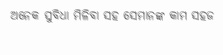ଅନେକ ସୁବିଧା ମିଳିବା ସହ ସେମାନଙ୍କ କାମ ସହଜ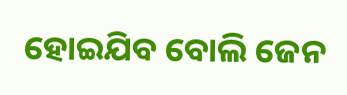ହୋଇଯିବ ବୋଲି ଜେନ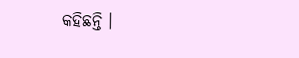କହିଛନ୍ତି ।